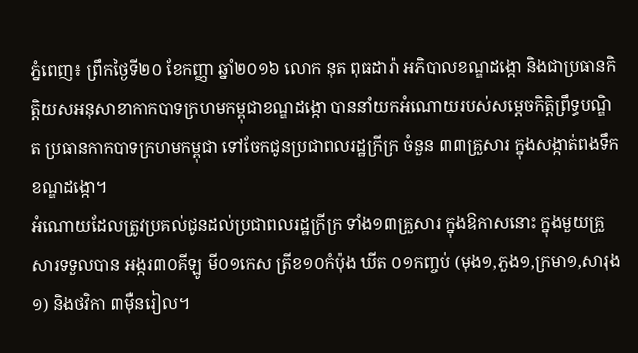ភ្នំពេញ៖ ព្រឹកថ្ងៃទី២០ ខែកញ្ញា ឆ្នាំ២០១៦ លោក នុត ពុធដារ៉ា អភិបាលខណ្ឌដង្កោ និងជាប្រធានកិត្តិយសអនុសាខាកាកបាទក្រហមកម្ពុជាខណ្ឌដង្កោ បាននាំយកអំណោយរបស់សម្តេចកិត្តិព្រឹទ្ធបណ្ឌិត ប្រធានកាកបាទក្រហមកម្ពុជា ទៅចែកជូនប្រជាពលរដ្ឋក្រីក្រ ចំនួន ៣៣គ្រួសារ ក្នុងសង្កាត់ពងទឹក ខណ្ឌដង្កោ។
អំណោយដែលត្រូវប្រគល់ជូនដល់ប្រជាពលរដ្ឋក្រីក្រ ទាំង១៣គ្រួសារ ក្នុងឱកាសនោះ ក្នុងមួយគ្រួសារទទួលបាន អង្ករ៣០គីឡូ មី០១កេស ត្រីខ១០កំប៉ុង ឃីត ០១កញ្ចប់ (មុង១,ភួង១,ក្រមា១,សារុង១) និងថវិកា ៣ម៉ឺនរៀល។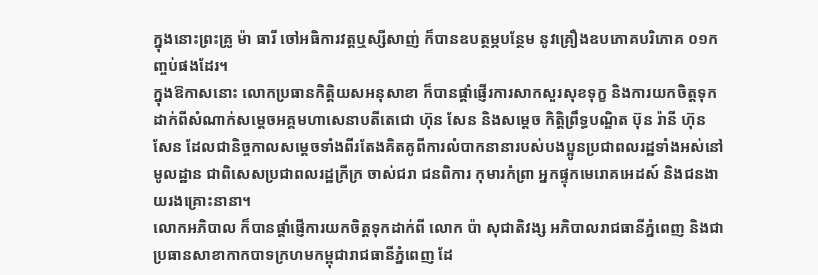ក្នុងនោះព្រះគ្រូ ម៉ា ធារី ចៅអធិការវត្តឬស្សីសាញ់ ក៏បានឧបត្ថម្ភបន្ថែម នូវគ្រឿងឧបភោគបរិភោគ ០១កញ្ចប់ផងដែរ។
ក្នុងឱកាសនោះ លោកប្រធានកិត្តិយសអនុសាខា ក៏បានផ្តាំផ្ញើរការសាកសួរសុខទុក្ខ និងការយកចិត្តទុកដាក់ពីសំណាក់សម្តេចអគ្គមហាសេនាបតីតេជោ ហ៊ុន សែន និងសម្តេច កិត្តិព្រឹទ្ធបណ្ឌិត ប៊ុន រ៉ានី ហ៊ុន សែន ដែលជានិច្ចកាលសម្តេចទាំងពីរតែងគិតគូពីការលំបាកនានារបស់បងប្អូនប្រជាពលរដ្ឋទាំងអស់នៅមូលដ្ឋាន ជាពិសេសប្រជាពលរដ្ឋក្រីក្រ ចាស់ជរា ជនពិការ កុមារកំព្រា អ្នកផ្ទុកមេរោគអេដស៍ និងជនងាយរងគ្រោះនានា។
លោកអភិបាល ក៏បានផ្តាំផ្ញើការយកចិត្តទុកដាក់ពី លោក ប៉ា សុជាតិវង្ស អភិបាលរាជធានីភ្នំពេញ និងជាប្រធានសាខាកាកបាទក្រហមកម្ពុជារាជធានីភ្នំពេញ ដែ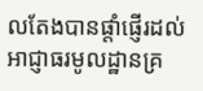លតែងបានផ្តាំផ្ញើរដល់អាជ្ញាធរមូលដ្ឋានគ្រ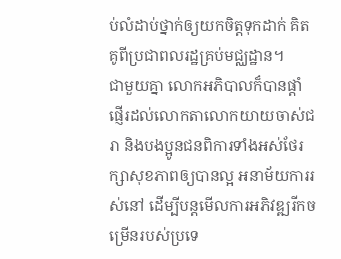ប់លំដាប់ថ្នាក់ឲ្យយកចិត្តទុកដាក់ គិតគូពីប្រជាពលរដ្ឋគ្រប់មជ្ឈដ្ឋាន។
ជាមួយគ្នា លោកអភិបាលក៏បានផ្តាំផ្ញើរដល់លោកតាលោកយាយចាស់ជរា និងបងប្អូនជនពិការទាំងអស់ថែរក្សាសុខភាពឲ្យបានល្អ អនាម័យការរស់នៅ ដើម្បីបន្តមើលការអភិវឌ្ឍរីកចម្រើនរបស់ប្រទេ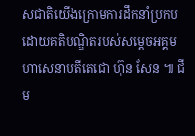សជាតិយើងក្រោមការដឹកនាំប្រកបដោយគតិបណ្ឌិតរបស់សម្តេចអគ្គមហាសេនាបតីតេជោ ហ៊ុន សែន ៕ ជីម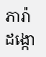ភារ៉ា ដង្កោ